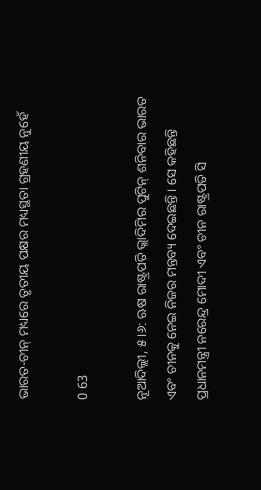ଭାରତ-ଚୀନ୍ ମଧ୍ୟରେ ତୃତୀୟ ପକ୍ଷର ମଧ୍ୟସ୍ଥତା ଗ୍ରହଣୀୟ ନୁହେଁ

0 63

ନୂଆଦିଲ୍ଲୀ, ୫ ।୬: ଋଷ ରାଷ୍ଟ୍ରପତି ଭ୍ଲାଦିମିର ପୁଟିନ୍ ଶନିବାର ଭାରତ ଏବଂ ଚୀନକୁ ନେଇ ନିଜର ମନ୍ତବ୍ୟ ଦେଇଛନ୍ତି । ସେ କହିଛନ୍ତି ପ୍ରଧାନମନ୍ତ୍ରୀ ନରେନ୍ଦ୍ର ମୋଦୀ ଏବଂ ଚୀନ ରାଷ୍ଟ୍ରପତି ସି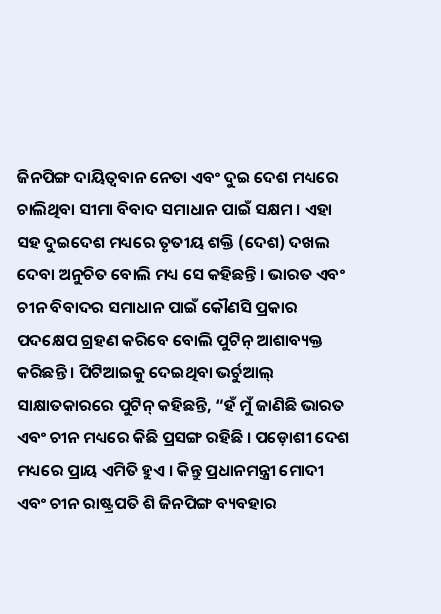ଜିନପିଙ୍ଗ ଦାୟିତ୍ୱବାନ ନେତା ଏବଂ ଦୁଇ ଦେଶ ମଧ୍ୟରେ ଚାଲିଥିବା ସୀମା ବିବାଦ ସମାଧାନ ପାଇଁ ସକ୍ଷମ । ଏହା ସହ ଦୁଇଦେଶ ମଧ୍ୟରେ ତୃତୀୟ ଶକ୍ତି (ଦେଶ) ଦଖଲ ଦେବା ଅନୁଚିତ ବୋଲି ମଧ୍ୟ ସେ କହିଛନ୍ତି । ଭାରତ ଏବଂ ଚୀନ ବିବାଦର ସମାଧାନ ପାଇଁ କୌଣସି ପ୍ରକାର ପଦକ୍ଷେପ ଗ୍ରହଣ କରିବେ ବୋଲି ପୁଟିନ୍ ଆଶାବ୍ୟକ୍ତ କରିଛନ୍ତି । ପିଟିଆଇକୁ ଦେଇଥିବା ଭର୍ଚୁଆଲ୍ ସାକ୍ଷାତକାରରେ ପୁଟିନ୍ କହିଛନ୍ତି, “ହଁ ମୁଁ ଜାଣିଛି ଭାରତ ଏବଂ ଚୀନ ମଧ୍ୟରେ କିଛି ପ୍ରସଙ୍ଗ ରହିଛି । ପଡ଼ୋଶୀ ଦେଶ ମଧ୍ୟରେ ପ୍ରାୟ ଏମିତି ହୁଏ । କିନ୍ତୁ ପ୍ରଧାନମନ୍ତ୍ରୀ ମୋଦୀ ଏବଂ ଚୀନ ରାଷ୍ଟ୍ରପତି ଶି ଜିନପିଙ୍ଗ ବ୍ୟବହାର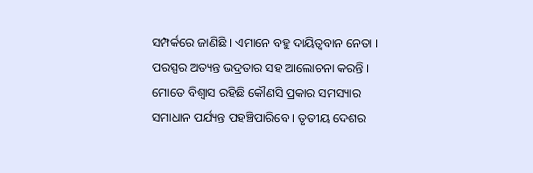ସମ୍ପର୍କରେ ଜାଣିଛି । ଏମାନେ ବହୁ ଦାୟିତ୍ୱବାନ ନେତା । ପରସ୍ପର ଅତ୍ୟନ୍ତ ଭଦ୍ରତାର ସହ ଆଲୋଚନା କରନ୍ତି । ମୋତେ ବିଶ୍ୱାସ ରହିଛି କୌଣସି ପ୍ରକାର ସମସ୍ୟାର ସମାଧାନ ପର୍ଯ୍ୟନ୍ତ ପହଞ୍ଚିପାରିବେ । ତୃତୀୟ ଦେଶର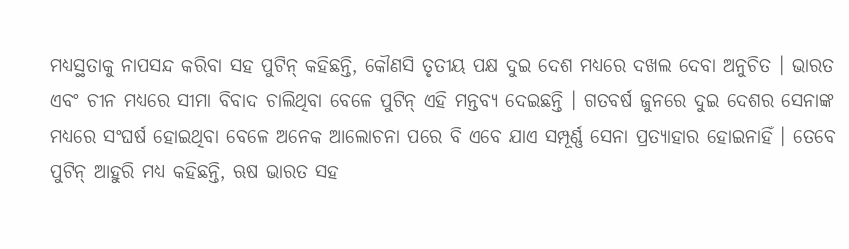ମଧ୍ୟସ୍ଥତାକୁ ନାପସନ୍ଦ କରିବା ସହ ପୁଟିନ୍ କହିଛନ୍ତି, କୌଣସି ତୃତୀୟ ପକ୍ଷ ଦୁଇ ଦେଶ ମଧ୍ୟରେ ଦଖଲ ଦେବା ଅନୁଚିତ । ଭାରତ ଏବଂ ଚୀନ ମଧ୍ୟରେ ସୀମା ବିବାଦ ଚାଲିଥିବା ବେଳେ ପୁଟିନ୍ ଏହି ମନ୍ତବ୍ୟ ଦେଇଛନ୍ତି । ଗତବର୍ଷ ଜୁନରେ ଦୁଇ ଦେଶର ସେନାଙ୍କ ମଧ୍ୟରେ ସଂଘର୍ଷ ହୋଇଥିବା ବେଳେ ଅନେକ ଆଲୋଚନା ପରେ ବି ଏବେ ଯାଏ ସମ୍ପୂର୍ଣ୍ଣ ସେନା ପ୍ରତ୍ୟାହାର ହୋଇନାହିଁ । ତେବେ ପୁଟିନ୍ ଆହୁରି ମଧ୍ୟ କହିଛନ୍ତି, ଋଷ ଭାରତ ସହ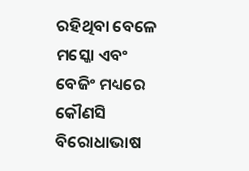ରହିଥିବା ବେଳେ ମସ୍କୋ ଏବଂ ବେଜିଂ ମଧ୍ୟରେ କୌଣସି ବିରୋଧାଭାଷ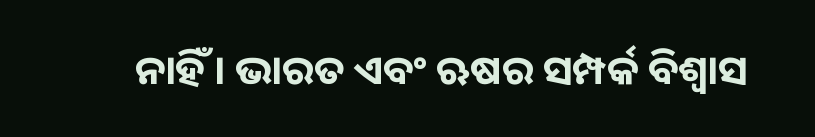ନାହିଁ । ଭାରତ ଏବଂ ଋଷର ସମ୍ପର୍କ ବିଶ୍ୱାସ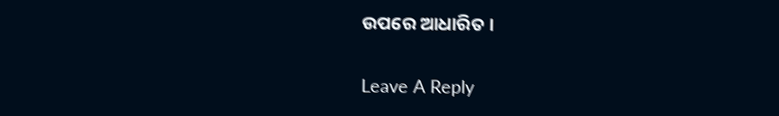ଉପରେ ଆଧାରିତ ।

Leave A Reply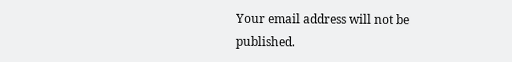Your email address will not be published.